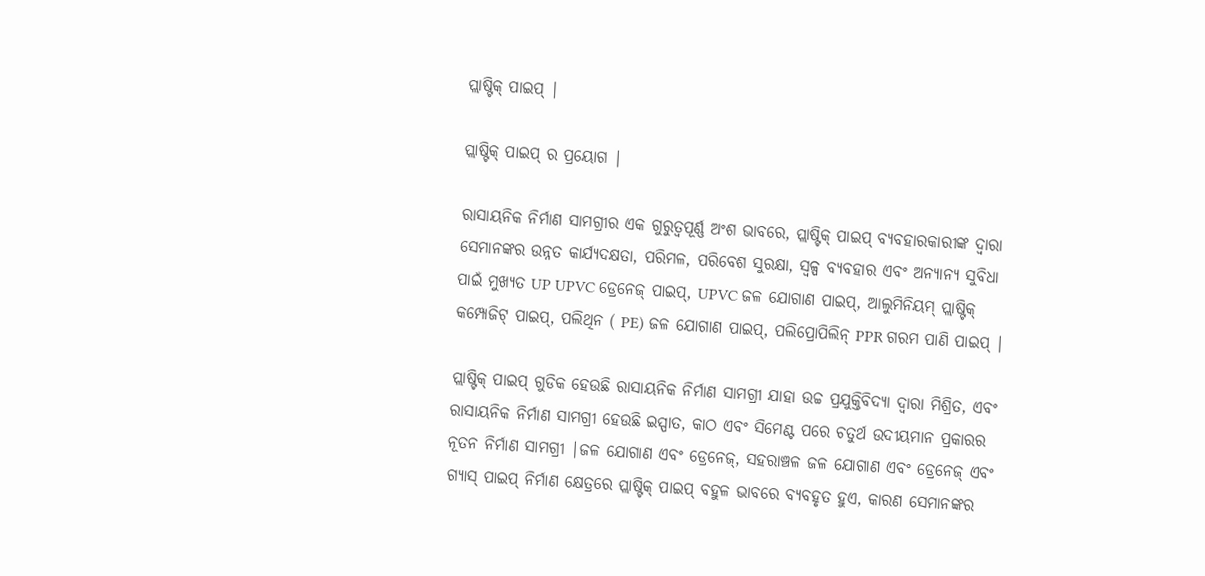ପ୍ଲାଷ୍ଟିକ୍ ପାଇପ୍ |

ପ୍ଲାଷ୍ଟିକ୍ ପାଇପ୍ ର ପ୍ରୟୋଗ |

ରାସାୟନିକ ନିର୍ମାଣ ସାମଗ୍ରୀର ଏକ ଗୁରୁତ୍ୱପୂର୍ଣ୍ଣ ଅଂଶ ଭାବରେ, ପ୍ଲାଷ୍ଟିକ୍ ପାଇପ୍ ବ୍ୟବହାରକାରୀଙ୍କ ଦ୍ୱାରା ସେମାନଙ୍କର ଉନ୍ନତ କାର୍ଯ୍ୟଦକ୍ଷତା, ପରିମଳ, ପରିବେଶ ସୁରକ୍ଷା, ସ୍ୱଳ୍ପ ବ୍ୟବହାର ଏବଂ ଅନ୍ୟାନ୍ୟ ସୁବିଧା ପାଇଁ ମୁଖ୍ୟତ UP UPVC ଡ୍ରେନେଜ୍ ପାଇପ୍, UPVC ଜଳ ଯୋଗାଣ ପାଇପ୍, ଆଲୁମିନିୟମ୍ ପ୍ଲାଷ୍ଟିକ୍ କମ୍ପୋଜିଟ୍ ପାଇପ୍, ପଲିଥିନ ( PE) ଜଳ ଯୋଗାଣ ପାଇପ୍, ପଲିପ୍ରୋପିଲିନ୍ PPR ଗରମ ପାଣି ପାଇପ୍ |

ପ୍ଲାଷ୍ଟିକ୍ ପାଇପ୍ ଗୁଡିକ ହେଉଛି ରାସାୟନିକ ନିର୍ମାଣ ସାମଗ୍ରୀ ଯାହା ଉଚ୍ଚ ପ୍ରଯୁକ୍ତିବିଦ୍ୟା ଦ୍ୱାରା ମିଶ୍ରିତ, ଏବଂ ରାସାୟନିକ ନିର୍ମାଣ ସାମଗ୍ରୀ ହେଉଛି ଇସ୍ପାତ, କାଠ ଏବଂ ସିମେଣ୍ଟ ପରେ ଚତୁର୍ଥ ଉଦୀୟମାନ ପ୍ରକାରର ନୂତନ ନିର୍ମାଣ ସାମଗ୍ରୀ |ଜଳ ଯୋଗାଣ ଏବଂ ଡ୍ରେନେଜ୍, ସହରାଞ୍ଚଳ ଜଳ ଯୋଗାଣ ଏବଂ ଡ୍ରେନେଜ୍ ଏବଂ ଗ୍ୟାସ୍ ପାଇପ୍ ନିର୍ମାଣ କ୍ଷେତ୍ରରେ ପ୍ଲାଷ୍ଟିକ୍ ପାଇପ୍ ବହୁଳ ଭାବରେ ବ୍ୟବହୃତ ହୁଏ, କାରଣ ସେମାନଙ୍କର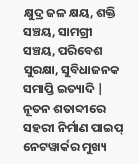କ୍ଷୁଦ୍ର ଜଳ କ୍ଷୟ, ଶକ୍ତି ସଞ୍ଚୟ, ସାମଗ୍ରୀ ସଞ୍ଚୟ, ପରିବେଶ ସୁରକ୍ଷା, ସୁବିଧାଜନକ ସମାପ୍ତି ଇତ୍ୟାଦି | ନୂତନ ଶତାବ୍ଦୀରେ ସହରୀ ନିର୍ମାଣ ପାଇପ୍ ନେଟୱାର୍କର ମୁଖ୍ୟ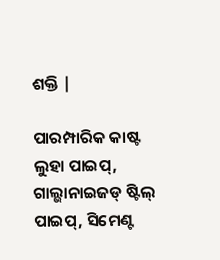ଶକ୍ତି |

ପାରମ୍ପାରିକ କାଷ୍ଟ ଲୁହା ପାଇପ୍, ଗାଲ୍ଭାନାଇଜଡ୍ ଷ୍ଟିଲ୍ ପାଇପ୍, ସିମେଣ୍ଟ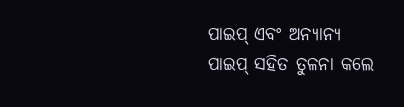ପାଇପ୍ ଏବଂ ଅନ୍ୟାନ୍ୟ ପାଇପ୍ ସହିତ ତୁଳନା କଲେ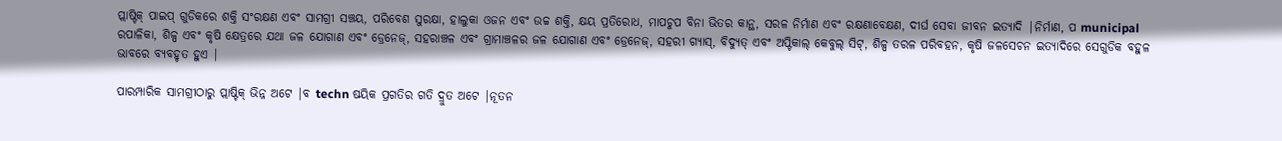ପ୍ଲାଷ୍ଟିକ୍ ପାଇପ୍ ଗୁଡିକରେ ଶକ୍ତି ସଂରକ୍ଷଣ ଏବଂ ସାମଗ୍ରୀ ସଞ୍ଚୟ, ପରିବେଶ ସୁରକ୍ଷା, ହାଲୁକା ଓଜନ ଏବଂ ଉଚ୍ଚ ଶକ୍ତି, କ୍ଷୟ ପ୍ରତିରୋଧ, ମାପଚୁପ ବିନା ଭିତର କାନ୍ଥ, ସରଳ ନିର୍ମାଣ ଏବଂ ରକ୍ଷଣାବେକ୍ଷଣ, ଦୀର୍ଘ ସେବା ଜୀବନ ଇତ୍ୟାଦି |ନିର୍ମାଣ, ପ municipal ରପାଳିକା, ଶିଳ୍ପ ଏବଂ କୃଷି କ୍ଷେତ୍ରରେ ଯଥା ଜଳ ଯୋଗାଣ ଏବଂ ଡ୍ରେନେଜ୍, ସହରାଞ୍ଚଳ ଏବଂ ଗ୍ରାମାଞ୍ଚଳର ଜଳ ଯୋଗାଣ ଏବଂ ଡ୍ରେନେଜ୍, ସହରୀ ଗ୍ୟାସ୍, ବିଦ୍ୟୁତ୍ ଏବଂ ଅପ୍ଟିକାଲ୍ କେବୁଲ୍ ସିଟ୍, ଶିଳ୍ପ ତରଳ ପରିବହନ, କୃଷି ଜଳସେଚନ ଇତ୍ୟାଦିରେ ସେଗୁଡିକ ବହୁଳ ଭାବରେ ବ୍ୟବହୃତ ହୁଏ |

ପାରମ୍ପାରିକ ସାମଗ୍ରୀଠାରୁ ପ୍ଲାଷ୍ଟିକ୍ ଭିନ୍ନ ଅଟେ |ବ techn ଷୟିକ ପ୍ରଗତିର ଗତି ଦ୍ରୁତ ଅଟେ |ନୂତନ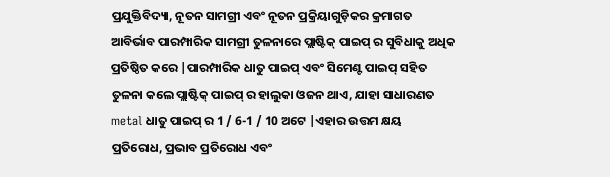ପ୍ରଯୁକ୍ତିବିଦ୍ୟା, ନୂତନ ସାମଗ୍ରୀ ଏବଂ ନୂତନ ପ୍ରକ୍ରିୟାଗୁଡ଼ିକର କ୍ରମାଗତ ଆବିର୍ଭାବ ପାରମ୍ପାରିକ ସାମଗ୍ରୀ ତୁଳନାରେ ପ୍ଲାଷ୍ଟିକ୍ ପାଇପ୍ ର ସୁବିଧାକୁ ଅଧିକ ପ୍ରତିଷ୍ଠିତ କରେ |ପାରମ୍ପାରିକ ଧାତୁ ପାଇପ୍ ଏବଂ ସିମେଣ୍ଟ ପାଇପ୍ ସହିତ ତୁଳନା କଲେ ପ୍ଲାଷ୍ଟିକ୍ ପାଇପ୍ ର ହାଲୁକା ଓଜନ ଥାଏ, ଯାହା ସାଧାରଣତ metal ଧାତୁ ପାଇପ୍ ର 1 / 6-1 / 10 ଅଟେ |ଏହାର ଉତ୍ତମ କ୍ଷୟ ପ୍ରତିରୋଧ, ପ୍ରଭାବ ପ୍ରତିରୋଧ ଏବଂ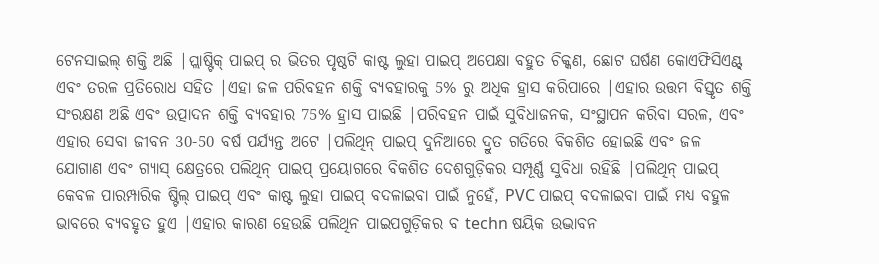ଟେନସାଇଲ୍ ଶକ୍ତି ଅଛି |ପ୍ଲାଷ୍ଟିକ୍ ପାଇପ୍ ର ଭିତର ପୃଷ୍ଠଟି କାଷ୍ଟ ଲୁହା ପାଇପ୍ ଅପେକ୍ଷା ବହୁତ ଚିକ୍କଣ, ଛୋଟ ଘର୍ଷଣ କୋଏଫିସିଏଣ୍ଟ୍ ଏବଂ ତରଳ ପ୍ରତିରୋଧ ସହିତ |ଏହା ଜଳ ପରିବହନ ଶକ୍ତି ବ୍ୟବହାରକୁ 5% ରୁ ଅଧିକ ହ୍ରାସ କରିପାରେ |ଏହାର ଉତ୍ତମ ବିସ୍ତୃତ ଶକ୍ତି ସଂରକ୍ଷଣ ଅଛି ଏବଂ ଉତ୍ପାଦନ ଶକ୍ତି ବ୍ୟବହାର 75% ହ୍ରାସ ପାଇଛି |ପରିବହନ ପାଇଁ ସୁବିଧାଜନକ, ସଂସ୍ଥାପନ କରିବା ସରଳ, ଏବଂ ଏହାର ସେବା ଜୀବନ 30-50 ବର୍ଷ ପର୍ଯ୍ୟନ୍ତ ଅଟେ |ପଲିଥିନ୍ ପାଇପ୍ ଦୁନିଆରେ ଦ୍ରୁତ ଗତିରେ ବିକଶିତ ହୋଇଛି ଏବଂ ଜଳ ଯୋଗାଣ ଏବଂ ଗ୍ୟାସ୍ କ୍ଷେତ୍ରରେ ପଲିଥିନ୍ ପାଇପ୍ ପ୍ରୟୋଗରେ ବିକଶିତ ଦେଶଗୁଡ଼ିକର ସମ୍ପୂର୍ଣ୍ଣ ସୁବିଧା ରହିଛି |ପଲିଥିନ୍ ପାଇପ୍ କେବଳ ପାରମ୍ପାରିକ ଷ୍ଟିଲ୍ ପାଇପ୍ ଏବଂ କାଷ୍ଟ ଲୁହା ପାଇପ୍ ବଦଳାଇବା ପାଇଁ ନୁହେଁ, PVC ପାଇପ୍ ବଦଳାଇବା ପାଇଁ ମଧ୍ୟ ବହୁଳ ଭାବରେ ବ୍ୟବହୃତ ହୁଏ |ଏହାର କାରଣ ହେଉଛି ପଲିଥିନ ପାଇପଗୁଡ଼ିକର ବ techn ଷୟିକ ଉଦ୍ଭାବନ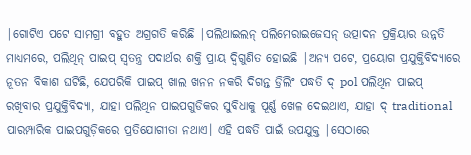|ଗୋଟିଏ ପଟେ ସାମଗ୍ରୀ ବହୁତ ଅଗ୍ରଗତି କରିଛି |ପଲିଥାଇଲନ୍ ପଲିମେରାଇଜେସନ୍ ଉତ୍ପାଦନ ପ୍ରକ୍ରିୟାର ଉନ୍ନତି ମାଧ୍ୟମରେ, ପଲିଥିନ୍ ପାଇପ୍ ସ୍ୱତନ୍ତ୍ର ପଦାର୍ଥର ଶକ୍ତି ପ୍ରାୟ ଦ୍ୱିଗୁଣିତ ହୋଇଛି |ଅନ୍ୟ ପଟେ, ପ୍ରୟୋଗ ପ୍ରଯୁକ୍ତିବିଦ୍ୟାରେ ନୂତନ ବିକାଶ ଘଟିଛି, ଯେପରିକି ପାଇପ୍ ଖାଲ ଖନନ ନକରି ଦିଗନ୍ତ ଡ୍ରିଲିଂ ପଦ୍ଧତି ଦ୍ pol ପଲିଥିନ ପାଇପ୍ ରଖିବାର ପ୍ରଯୁକ୍ତିବିଦ୍ୟା, ଯାହା ପଲିଥିନ ପାଇପଗୁଡିକର ସୁବିଧାକୁ ପୂର୍ଣ୍ଣ ଖେଳ ଦେଇଥାଏ, ଯାହା ଦ୍ traditional ପାରମ୍ପାରିକ ପାଇପଗୁଡ଼ିକରେ ପ୍ରତିଯୋଗୀତା ନଥାଏ। ଏହି ପଦ୍ଧତି ପାଇଁ ଉପଯୁକ୍ତ |ସେଠାରେ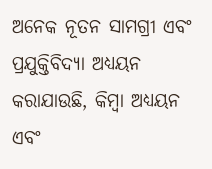ଅନେକ ନୂତନ ସାମଗ୍ରୀ ଏବଂ ପ୍ରଯୁକ୍ତିବିଦ୍ୟା ଅଧ୍ୟୟନ କରାଯାଉଛି, କିମ୍ବା ଅଧ୍ୟୟନ ଏବଂ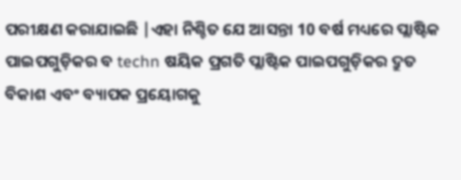ପରୀକ୍ଷଣ କରାଯାଇଛି |ଏହା ନିଶ୍ଚିତ ଯେ ଆସନ୍ତା 10 ବର୍ଷ ମଧ୍ୟରେ ପ୍ଲାଷ୍ଟିକ ପାଇପଗୁଡ଼ିକର ବ techn ଷୟିକ ପ୍ରଗତି ପ୍ଲାଷ୍ଟିକ ପାଇପଗୁଡ଼ିକର ଦ୍ରୁତ ବିକାଶ ଏବଂ ବ୍ୟାପକ ପ୍ରୟୋଗକୁ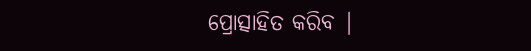ପ୍ରୋତ୍ସାହିତ କରିବ |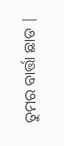ତୁମର ବାର୍ତ୍ତା ଛାଡ |